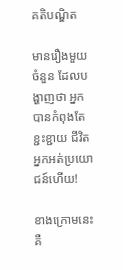គតិបណ្ឌិត

មានរឿងមួយចំនួន ដែលបង្ហាញថា អ្នកបានកំពុងតែខ្ជះខ្ជាយ ជីវិតអ្នកអត់ប្រយោជន៍ហើយ!

ខាងក្រោមនេះ គឺ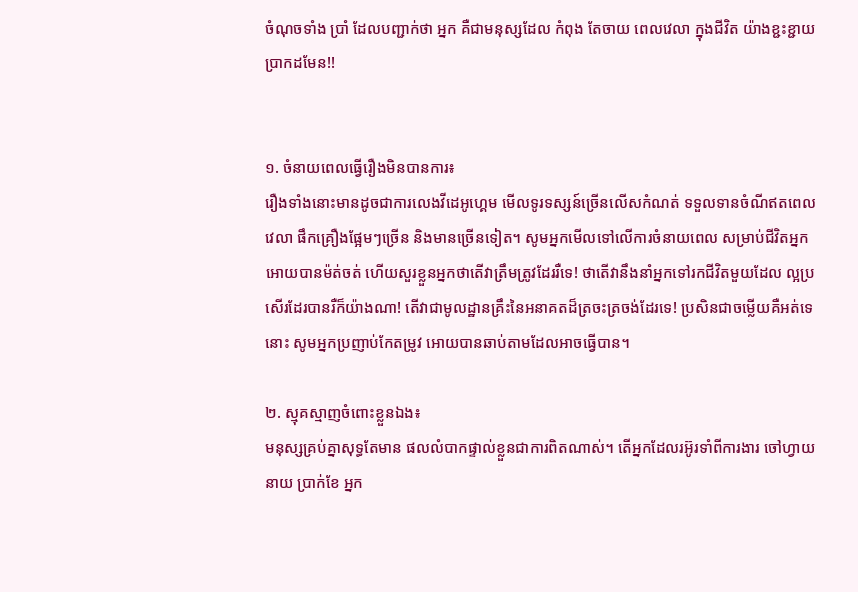ចំណុចទាំង ប្រាំ ដែលបញ្ជាក់ថា អ្នក គឺជាមនុស្សដែល កំពុង តែចាយ ពេលវេលា ក្នុងជីវិត យ៉ាងខ្ជះខ្ជាយ ប្រាកដមែន!!


១. ចំនាយពេលធ្វើរឿងមិនបានការ៖
រឿងទាំងនោះមានដូចជាការលេងវីដេអូហ្គេម មើលទូរទស្សន៍ច្រើនលើសកំណត់ ទទួលទានចំណីឥតពេលវេលា ផឹកគ្រឿងផ្អែមៗច្រើន និងមានច្រើនទៀត។ សូមអ្នកមើលទៅលើការចំនាយពេល សម្រាប់ជីវិតអ្នកអោយបានម៉ត់ចត់ ហើយសួរខ្លួនអ្នកថាតើវាត្រឹមត្រូវដែររឺទេ! ថាតើវានឹងនាំអ្នកទៅរកជីវិតមួយដែល ល្អប្រសើរដែរបានរឺក៏យ៉ាងណា! តើវាជាមូលដ្ឋានគ្រឹះនៃអនាគតដ៏ត្រចះត្រចង់ដែរទេ! ប្រសិនជាចម្លើយគឺអត់ទេនោះ សូមអ្នកប្រញាប់កែតម្រូវ អោយបានឆាប់តាមដែលអាចធ្វើបាន។

២. ស្មុគស្មាញចំពោះខ្លួនឯង៖
មនុស្សគ្រប់គ្នាសុទ្ធតែមាន ផលលំបាកផ្ទាល់ខ្លួនជាការពិតណាស់។ តើអ្នកដែលរអ៊ូរទាំពីការងារ ចៅហ្វាយនាយ ប្រាក់ខែ អ្នក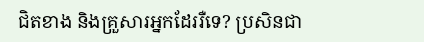ជិតខាង និងគ្រួសារអ្នកដែររឺទេ? ប្រសិនជា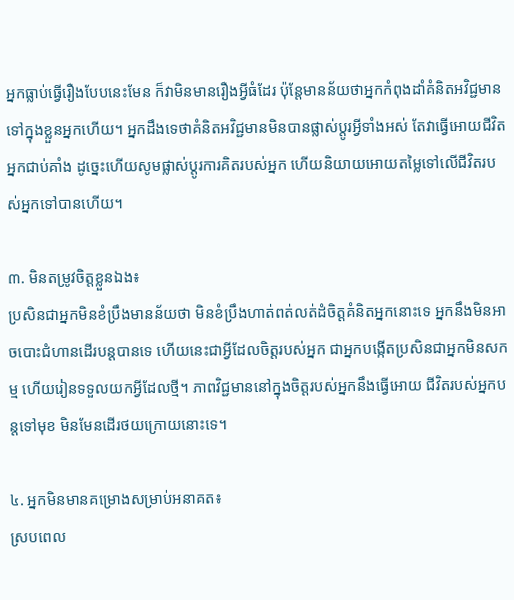អ្នកធ្លាប់ធ្វើរឿងបែបនេះមែន ក៏វាមិនមានរឿងអ្វីធំដែរ ប៉ុន្តែមានន័យថាអ្នកកំពុងដាំគំនិតអវិជ្ជមាន ទៅក្នុងខ្លួនអ្នកហើយ។ អ្នកដឹងទេថាគំនិតអវិជ្ជមានមិនបានផ្លាស់ប្តូរអ្វីទាំងអស់ តែវាធ្វើអោយជីវិតអ្នកជាប់គាំង ដូច្នេះហើយសូមផ្លាស់ប្តូរការគិតរបស់អ្នក ហើយនិយាយអោយតម្លៃទៅលើជីវិតរបស់អ្នកទៅបានហើយ។

៣. មិនតម្រូវចិត្តខ្លួនឯង៖
ប្រសិនជាអ្នកមិនខំប្រឹងមានន័យថា មិនខំប្រឹងហាត់ពត់លត់ដំចិត្តគំនិតអ្នកនោះទេ អ្នកនឹងមិនអាចបោះជំហានដើរបន្តបានទេ ហើយនេះជាអ្វីដែលចិត្តរបស់អ្នក ជាអ្នកបង្កើតប្រសិនជាអ្នកមិនសកម្ម ហើយរៀនទទួលយកអ្វីដែលថ្មី។ ភាពវិជ្ជមាននៅក្នុងចិត្តរបស់អ្នកនឹងធ្វើអោយ ជីវិតរបស់អ្នកបន្តទៅមុខ មិនមែនដើរថយក្រោយនោះទេ។

៤. អ្នកមិនមានគម្រោងសម្រាប់អនាគត៖
ស្របពេល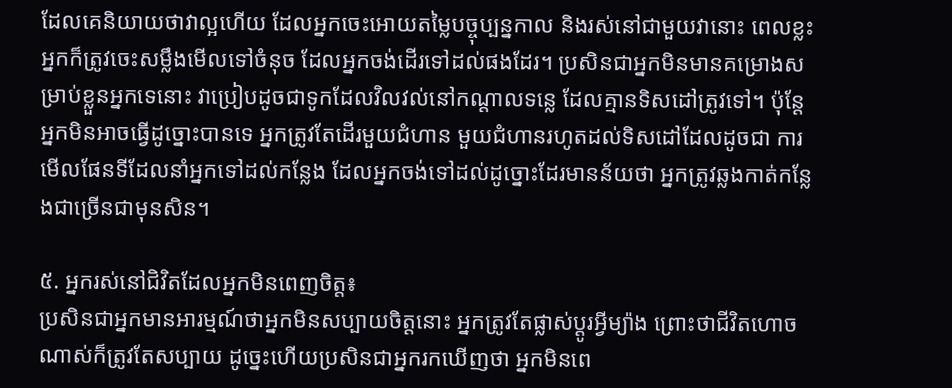ដែលគេនិយាយថាវាល្អហើយ ដែលអ្នកចេះអោយតម្លៃបច្ចុប្បន្នកាល និងរស់នៅជាមួយវានោះ ពេលខ្លះអ្នកក៏ត្រូវចេះសម្លឹងមើលទៅចំនុច ដែលអ្នកចង់ដើរទៅដល់ផងដែរ។ ប្រសិនជាអ្នកមិនមានគម្រោងសម្រាប់ខ្លួនអ្នកទេនោះ វាប្រៀបដូចជាទូកដែលវិលវល់នៅកណ្តាលទន្លេ ដែលគ្មានទិសដៅត្រូវទៅ។ ប៉ុន្តែអ្នកមិនអាចធ្វើដូច្នោះបានទេ អ្នកត្រូវតែដើរមួយជំហាន មួយជំហានរហូតដល់ទិសដៅដែលដូចជា ការមើលផែនទីដែលនាំអ្នកទៅដល់កន្លែង ដែលអ្នកចង់ទៅដល់ដូច្នោះដែរមានន័យថា អ្នកត្រូវឆ្លងកាត់កន្លែងជាច្រើនជាមុនសិន។

៥. អ្នករស់នៅជិវិតដែលអ្នកមិនពេញចិត្ត៖
ប្រសិនជាអ្នកមានអារម្មណ៍ថាអ្នកមិនសប្បាយចិត្តនោះ អ្នកត្រូវតែផ្លាស់ប្តូរអ្វីម្យ៉ាង ព្រោះថាជីវិតហោចណាស់ក៏ត្រូវតែសប្បាយ ដូច្នេះហើយប្រសិនជាអ្នករកឃើញថា អ្នកមិនពេ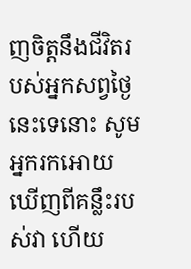ញចិត្តនឹងជីវិតរបស់អ្នកសព្វថ្ងៃនេះទេនោះ សូមអ្នករកអោយឃើញពីគន្លឹះរបស់វា ហើយ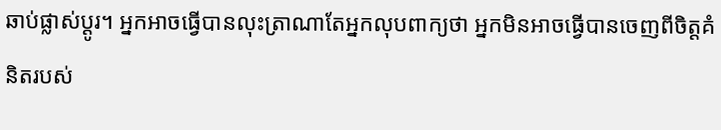ឆាប់ផ្លាស់ប្តូរ។ អ្នកអាចធ្វើបានលុះត្រាណាតែអ្នកលុបពាក្យថា អ្នកមិនអាចធ្វើបានចេញពីចិត្តគំនិតរបស់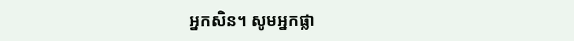អ្នកសិន។ សូមអ្នកផ្លា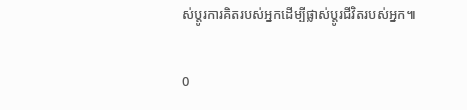ស់ប្តូរការគិតរបស់អ្នកដើម្បីផ្លាស់ប្តូរជីវិតរបស់អ្នក៕

0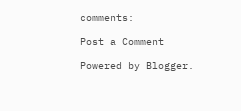comments:

Post a Comment

Powered by Blogger.